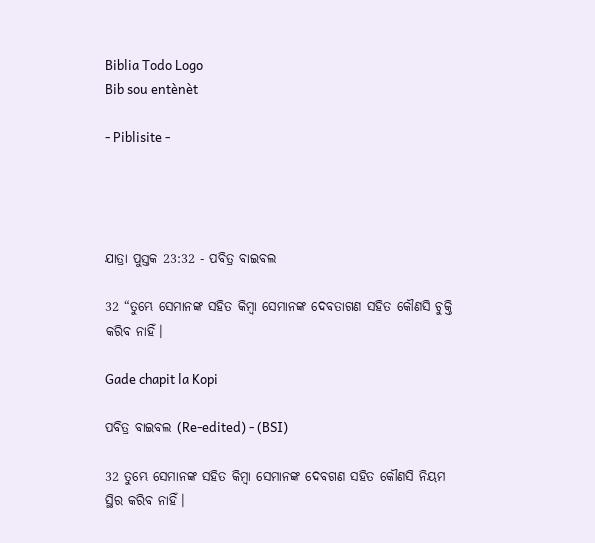Biblia Todo Logo
Bib sou entènèt

- Piblisite -




ଯାତ୍ରା ପୁସ୍ତକ 23:32 - ପବିତ୍ର ବାଇବଲ

32 “ତୁମ୍ଭେ ସେମାନଙ୍କ ସହିତ କିମ୍ବା ସେମାନଙ୍କ ଦେବତାଗଣ ସହିତ କୌଣସି ଚୁକ୍ତି କରିବ ନାହିଁ।

Gade chapit la Kopi

ପବିତ୍ର ବାଇବଲ (Re-edited) - (BSI)

32 ତୁମ୍ଭେ ସେମାନଙ୍କ ସହିତ କିମ୍ଵା ସେମାନଙ୍କ ଦେବଗଣ ସହିତ କୌଣସି ନିୟମ ସ୍ଥିର କରିବ ନାହିଁ।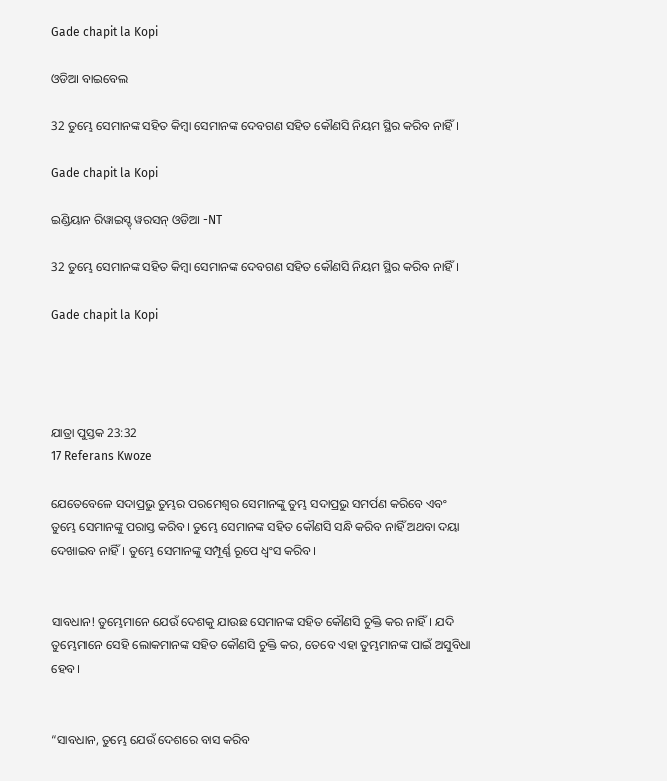Gade chapit la Kopi

ଓଡିଆ ବାଇବେଲ

32 ତୁମ୍ଭେ ସେମାନଙ୍କ ସହିତ କିମ୍ବା ସେମାନଙ୍କ ଦେବଗଣ ସହିତ କୌଣସି ନିୟମ ସ୍ଥିର କରିବ ନାହିଁ।

Gade chapit la Kopi

ଇଣ୍ଡିୟାନ ରିୱାଇସ୍ଡ୍ ୱରସନ୍ ଓଡିଆ -NT

32 ତୁମ୍ଭେ ସେମାନଙ୍କ ସହିତ କିମ୍ବା ସେମାନଙ୍କ ଦେବଗଣ ସହିତ କୌଣସି ନିୟମ ସ୍ଥିର କରିବ ନାହିଁ।

Gade chapit la Kopi




ଯାତ୍ରା ପୁସ୍ତକ 23:32
17 Referans Kwoze

ଯେତେବେଳେ ସଦାପ୍ରଭୁ ତୁମ୍ଭର ପରମେଶ୍ୱର ସେମାନଙ୍କୁ ତୁମ୍ଭ ସଦାପ୍ରଭୁ ସମର୍ପଣ କରିବେ ଏବଂ ତୁମ୍ଭେ ସେମାନଙ୍କୁ ପରାସ୍ତ କରିବ। ତୁମ୍ଭେ ସେମାନଙ୍କ ସହିତ କୌଣସି ସନ୍ଧି କରିବ ନାହିଁ ଅଥବା ଦୟା ଦେଖାଇବ ନାହିଁ। ତୁମ୍ଭେ ସେମାନଙ୍କୁ ସମ୍ପୂର୍ଣ୍ଣ ରୂପେ ଧ୍ୱଂସ କରିବ।


ସାବଧାନ! ତୁମ୍ଭେମାନେ ଯେଉଁ ଦେଶକୁ ଯାଉଛ ସେମାନଙ୍କ ସହିତ କୌଣସି ଚୁକ୍ତି କର ନାହିଁ। ଯଦି ତୁମ୍ଭେମାନେ ସେହି ଲୋକମାନଙ୍କ ସହିତ କୌଣସି ଚୁକ୍ତି କର, ତେବେ ଏହା ତୁମ୍ଭମାନଙ୍କ ପାଇଁ ଅସୁବିଧା ହେବ।


“ସାବଧାନ, ତୁମ୍ଭେ ଯେଉଁ ଦେଶରେ ବାସ କରିବ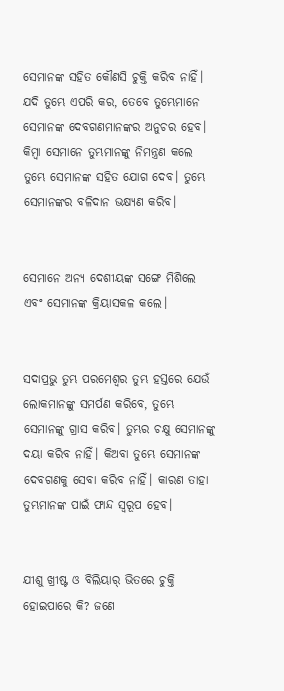ସେମାନଙ୍କ ସହିତ କୌଣସି ଚୁକ୍ତି କରିବ ନାହିଁ। ଯଦି ତୁମ୍ଭେ ଏପରି କର, ତେବେ ତୁମ୍ଭେମାନେ ସେମାନଙ୍କ ଦେବଗଣମାନଙ୍କର ଅନୁଚର ହେବ। କିମ୍ବା ସେମାନେ ତୁମ୍ଭମାନଙ୍କୁ ନିମନ୍ତ୍ରଣ କଲେ ତୁମ୍ଭେ ସେମାନଙ୍କ ସହିତ ଯୋଗ ଦେବ। ତୁମ୍ଭେ ସେମାନଙ୍କର ବଳିଦାନ ଭକ୍ଷ୍ୟଣ କରିବ।


ସେମାନେ ଅନ୍ୟ ଦେଶୀୟଙ୍କ ସଙ୍ଗେ ମିଶିଲେ ଏବଂ ସେମାନଙ୍କ କ୍ରିୟାସକଳ କଲେ।


ସଦାପ୍ରଭୁ ତୁମ୍ଭ ପରମେଶ୍ୱର ତୁମ୍ଭ ହସ୍ତରେ ଯେଉଁ ଲୋକମାନଙ୍କୁ ସମର୍ପଣ କରିବେ, ତୁମ୍ଭେ ସେମାନଙ୍କୁ ଗ୍ରାସ କରିବ। ତୁମ୍ଭର ଚକ୍ଷୁ ସେମାନଙ୍କୁ ଦୟା କରିବ ନାହିଁ। କିଅବା ତୁମ୍ଭେ ସେମାନଙ୍କ ଦେବଗଣକୁ ସେବା କରିବ ନାହିଁ। କାରଣ ତାହା ତୁମ୍ଭମାନଙ୍କ ପାଇଁ ଫାନ୍ଦ ସ୍ୱରୂପ ହେବ।


ଯୀଶୁ ଖ୍ରୀଷ୍ଟ ଓ ବିଲିୟାର୍ ଭିତରେ ଚୁକ୍ତି ହୋଇପାରେ କି? ଜଣେ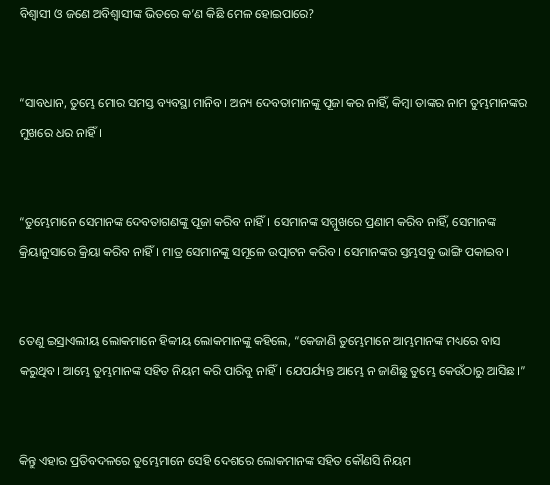ବିଶ୍ୱାସୀ ଓ ଜଣେ ଅବିଶ୍ୱାସୀଙ୍କ ଭିତରେ କ’ଣ କିଛି ମେଳ ହୋଇପାରେ?


“ସାବଧାନ, ତୁମ୍ଭେ ମୋର ସମସ୍ତ ବ୍ୟବସ୍ଥା ମାନିବ। ଅନ୍ୟ ଦେବତାମାନଙ୍କୁ ପୂଜା କର ନାହିଁ, କିମ୍ବା ତାଙ୍କର ନାମ ତୁମ୍ଭମାନଙ୍କର ମୁଖରେ ଧର ନାହିଁ।


“ତୁମ୍ଭେମାନେ ସେମାନଙ୍କ ଦେବତାଗଣଙ୍କୁ ପୂଜା କରିବ ନାହିଁ। ସେମାନଙ୍କ ସମ୍ମୁଖରେ ପ୍ରଣାମ କରିବ ନାହିଁ, ସେମାନଙ୍କ କ୍ରିୟାନୁସାରେ କ୍ରିୟା କରିବ ନାହିଁ। ମାତ୍ର ସେମାନଙ୍କୁ ସମୂଳେ ଉତ୍ପାଟନ କରିବ। ସେମାନଙ୍କର ସ୍ତମ୍ଭସବୁ ଭାଙ୍ଗି ପକାଇବ।


ତେଣୁ ଇସ୍ରାଏଲୀୟ ଲୋକମାନେ ହିବ୍ବୀୟ ଲୋକମାନଙ୍କୁ କହିଲେ, “କେଜାଣି ତୁମ୍ଭେମାନେ ଆମ୍ଭମାନଙ୍କ ମଧ୍ୟରେ ବାସ କରୁଥିବ। ଆମ୍ଭେ ତୁମ୍ଭମାନଙ୍କ ସହିତ ନିୟମ କରି ପାରିବୁ ନାହିଁ। ଯେପର୍ଯ୍ୟନ୍ତ ଆମ୍ଭେ ନ ଜାଣିଛୁ ତୁମ୍ଭେ କେଉଁଠାରୁ ଆସିଛ।”


କିନ୍ତୁ ଏହାର ପ୍ରତିବଦଳରେ ତୁମ୍ଭେମାନେ ସେହି ଦେଶରେ ଲୋକମାନଙ୍କ ସହିତ କୌଣସି ନିୟମ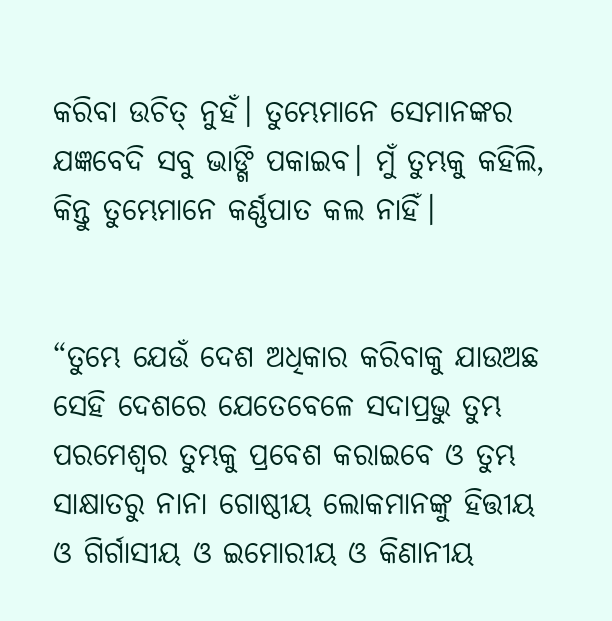କରିବା ଉଚିତ୍ ନୁହଁ। ତୁମ୍ଭେମାନେ ସେମାନଙ୍କର ଯଜ୍ଞବେଦି ସବୁ ଭାଙ୍ଗି ପକାଇବ। ମୁଁ ତୁମ୍ଭକୁ କହିଲି, କିନ୍ତୁ ତୁମ୍ଭେମାନେ କର୍ଣ୍ଣପାତ କଲ ନାହିଁ।


“ତୁମ୍ଭେ ଯେଉଁ ଦେଶ ଅଧିକାର କରିବାକୁ ଯାଉଅଛ ସେହି ଦେଶରେ ଯେତେବେଳେ ସଦାପ୍ରଭୁ ତୁମ୍ଭ ପରମେଶ୍ୱର ତୁମ୍ଭକୁ ପ୍ରବେଶ କରାଇବେ ଓ ତୁମ୍ଭ ସାକ୍ଷାତରୁ ନାନା ଗୋଷ୍ଠୀୟ ଲୋକମାନଙ୍କୁ ହିତ୍ତୀୟ ଓ ଗିର୍ଗାସୀୟ ଓ ଇମୋରୀୟ ଓ କିଣାନୀୟ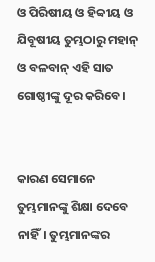ଓ ପିରିଷୀୟ ଓ ହିବ୍ବୀୟ ଓ ଯିବୂଷୀୟ ତୁମ୍ଭଠାରୁ ମହାନ୍ ଓ ବଳବାନ୍ ଏହି ସାତ ଗୋଷ୍ଠୀଙ୍କୁ ଦୂର କରିବେ।


କାରଣ ସେମାନେ ତୁମ୍ଭମାନଙ୍କୁ ଶିକ୍ଷା ଦେବେ ନାହିଁ। ତୁମ୍ଭମାନଙ୍କର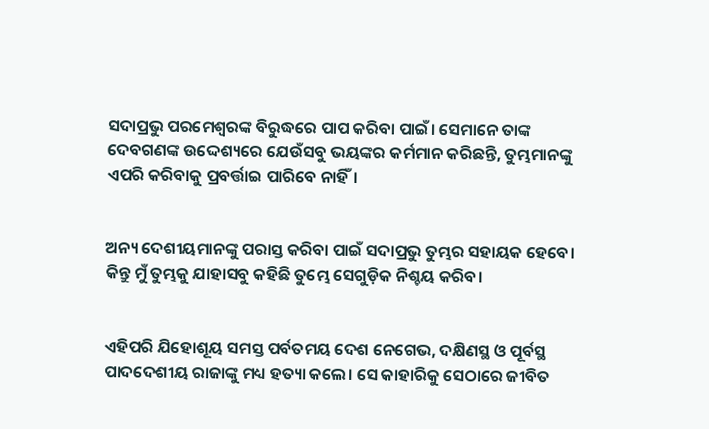ସଦାପ୍ରଭୁ ପରମେଶ୍ୱରଙ୍କ ବିରୁଦ୍ଧରେ ପାପ କରିବା ପାଇଁ। ସେମାନେ ତାଙ୍କ ଦେବଗଣଙ୍କ ଉଦ୍ଦେଶ୍ୟରେ ଯେଉଁସବୁ ଭୟଙ୍କର କର୍ମମାନ କରିଛନ୍ତି, ତୁମ୍ଭମାନଙ୍କୁ ଏପରି କରିବାକୁ ପ୍ରବର୍ତ୍ତାଇ ପାରିବେ ନାହିଁ।


ଅନ୍ୟ ଦେଶୀୟମାନଙ୍କୁ ପରାସ୍ତ କରିବା ପାଇଁ ସଦାପ୍ରଭୁ ତୁମ୍ଭର ସହାୟକ ହେବେ। କିନ୍ତୁ ମୁଁ ତୁମ୍ଭକୁ ଯାହାସବୁ କହିଛି ତୁମ୍ଭେ ସେଗୁଡ଼ିକ ନିଶ୍ଚୟ କରିବ।


ଏହିପରି ଯିହୋଶୂୟ ସମସ୍ତ ପର୍ବତମୟ ଦେଶ ନେଗେଭ, ଦକ୍ଷିଣସ୍ଥ ଓ ପୂର୍ବସ୍ଥ ପାଦଦେଶୀୟ ରାଜାଙ୍କୁ ମଧ୍ୟ ହତ୍ୟା କଲେ। ସେ କାହାରିକୁ ସେଠାରେ ଜୀବିତ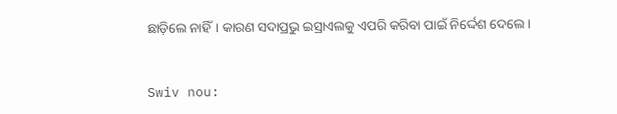ଛାଡ଼ିଲେ ନାହିଁ। କାରଣ ସଦାପ୍ରଭୁ ଇସ୍ରାଏଲକୁ ଏପରି କରିବା ପାଇଁ ନିର୍ଦ୍ଦେଶ ଦେଲେ।


Swiv nou: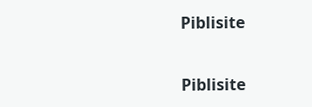Piblisite


Piblisite